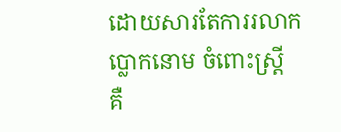ដោយសារតែការរលាកប្លោកនោម ចំពោះស្ត្រី គឺ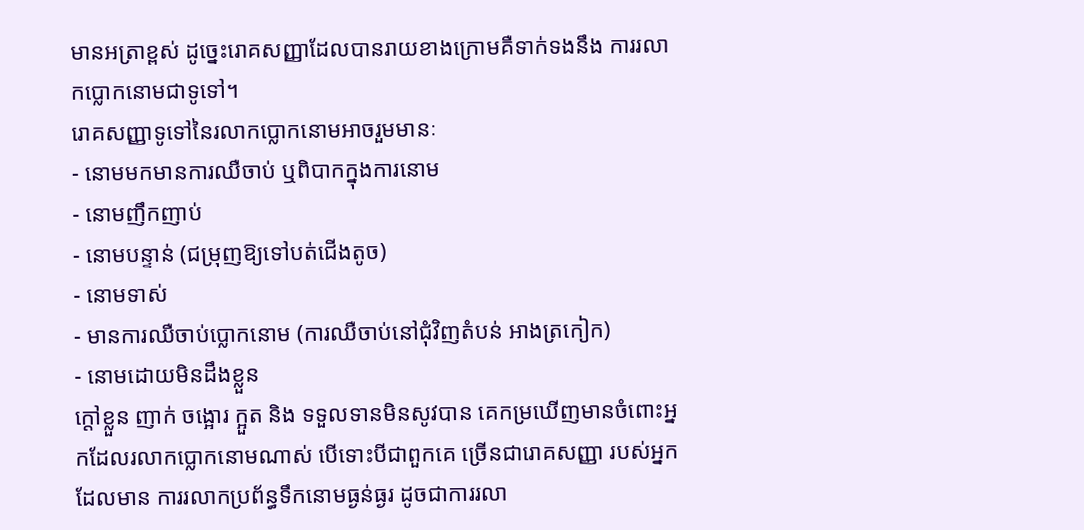មានអត្រាខ្ពស់ ដូច្នេះរោគសញ្ញាដែលបានរាយខាងក្រោមគឺទាក់ទងនឹង ការរលាកប្លោកនោមជាទូទៅ។
រោគសញ្ញាទូទៅនៃរលាកប្លោកនោមអាចរួមមានៈ
- នោមមកមានការឈឺចាប់ ឬពិបាកក្នុងការនោម
- នោមញឹកញាប់
- នោមបន្ទាន់ (ជម្រុញឱ្យទៅបត់ជើងតូច)
- នោមទាស់
- មានការឈឺចាប់ប្លោកនោម (ការឈឺចាប់នៅជុំវិញតំបន់ អាងត្រកៀក)
- នោមដោយមិនដឹងខ្លួន
ក្តៅខ្លួន ញាក់ ចង្អោរ ក្អួត និង ទទួលទានមិនសូវបាន គេកម្រឃើញមានចំពោះអ្នកដែលរលាកប្លោកនោមណាស់ បើទោះបីជាពួកគេ ច្រើនជារោគសញ្ញា របស់អ្នកដែលមាន ការរលាកប្រព័ន្ធទឹកនោមធ្ងន់ធ្ងរ ដូចជាការរលា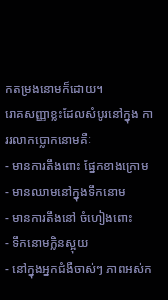កតម្រងនោមក៏ដោយ។
រោគសញ្ញាខ្លះដែលសំបូរនៅក្នុង ការរលាកប្លោកនោមគឺៈ
- មានការតឹងពោះ ផ្នែកខាងក្រោម
- មានឈាមនៅក្នុងទឹកនោម
- មានការតឹងនៅ ចំហៀងពោះ
- ទឹកនោមក្លិនស្អុយ
- នៅក្នុងអ្នកជំងឺចាស់ៗ ភាពអស់ក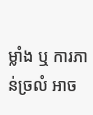ម្លាំង ឬ ការភាន់ច្រលំ អាច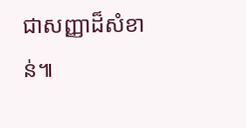ជាសញ្ញាដ៏សំខាន់៕